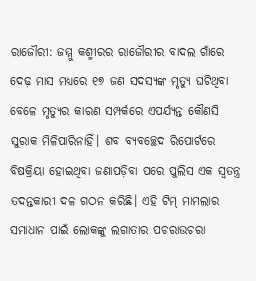ରାଜୌରୀ: ଜମ୍ମୁ କଶ୍ମୀରର ରାଜୌରୀର ବାଦଲ ଗାଁରେ ଦେଢ଼ ମାସ ମଧ୍ୟରେ ୧୭ ଜଣ ସଦସ୍ୟଙ୍କ ମୃତ୍ୟୁ ଘଟିଥିବା ବେଳେ ମୃତ୍ୟୁର କାରଣ ସମ୍ପର୍କରେ ଏପର୍ଯ୍ୟନ୍ତ କୌଣସି ସୁରାକ ମିଳିପାରିନାହିଁ। ଶବ ବ୍ୟବଚ୍ଛେଦ ରିପୋର୍ଟରେ ବିଷକ୍ରିୟା ହୋଇଥିବା ଜଣାପଡ଼ିବା ପରେ ପୁଲିସ ଏକ ସ୍ବତନ୍ତ୍ର ତଦନ୍ତକାରୀ ଦଳ ଗଠନ କରିଛି। ଏହି ଟିମ୍ ମାମଲାର ସମାଧାନ ପାଇଁ ଲୋକଙ୍କୁ ଲଗାତାର ପଚରାଉଚରା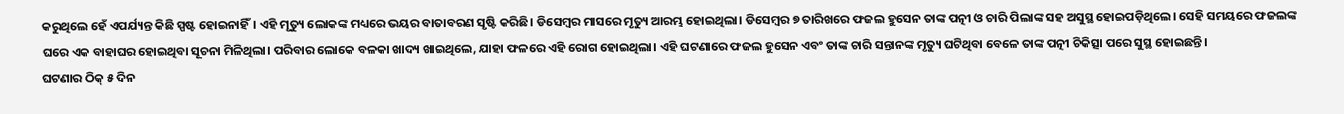କରୁଥିଲେ ହେଁ ଏପର୍ଯ୍ୟନ୍ତ କିଛି ସ୍ପଷ୍ଟ ହୋଇନାହିଁ। ଏହି ମୃତ୍ୟୁ ଲୋକଙ୍କ ମଧ୍ୟରେ ଭୟର ବାତାବରଣ ସୃଷ୍ଟି କରିଛି। ଡିସେମ୍ବର ମାସରେ ମୃତ୍ୟୁ ଆରମ୍ଭ ହୋଇଥିଲା। ଡିସେମ୍ବର ୭ ତାରିଖରେ ଫଜଲ ହୁସେନ ତାଙ୍କ ପତ୍ନୀ ଓ ଚାରି ପିଲାଙ୍କ ସହ ଅସୁସ୍ଥ ହୋଇପଡ଼ିଥିଲେ। ସେହି ସମୟରେ ଫଜଲଙ୍କ ଘରେ ଏକ ବାହାଘର ହୋଇଥିବା ସୂଚନା ମିଳିଥିଲା। ପରିବାର ଲୋକେ ବଳକା ଖାଦ୍ୟ ଖାଇଥିଲେ, ଯାହା ଫଳରେ ଏହି ରୋଗ ହୋଇଥିଲା। ଏହି ଘଟଣାରେ ଫଜଲ ହୁସେନ ଏବଂ ତାଙ୍କ ଚାରି ସନ୍ତାନଙ୍କ ମୃତ୍ୟୁ ଘଟିଥିବା ବେଳେ ତାଙ୍କ ପତ୍ନୀ ଚିକିତ୍ସା ପରେ ସୁସ୍ଥ ହୋଇଛନ୍ତି।
ଘଟଣାର ଠିକ୍ ୫ ଦିନ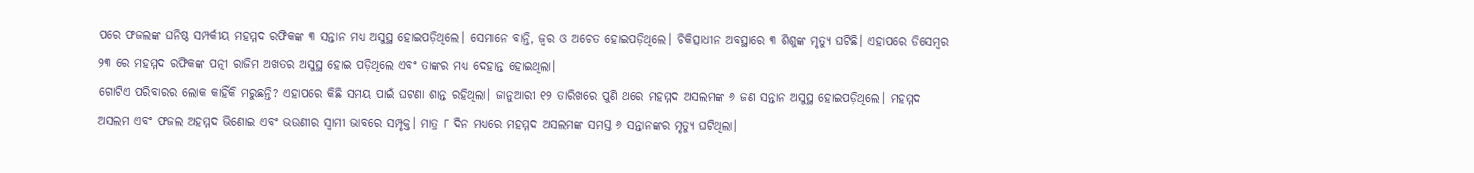ପରେ ଫଜଲଙ୍କ ଘନିଷ୍ଠ ସମ୍ପର୍କୀୟ ମହମ୍ମଦ ରଫିକଙ୍କ ୩ ସନ୍ତାନ ମଧ୍ୟ ଅସୁସ୍ଥ ହୋଇପଡ଼ିଥିଲେ। ସେମାନେ ବାନ୍ତି, ଜ୍ୱର ଓ ଅଚେତ ହୋଇପଡ଼ିଥିଲେ। ଚିକିତ୍ସାଧୀନ ଅବସ୍ଥାରେ ୩ ଶିଶୁଙ୍କ ମୃତ୍ୟୁ ଘଟିଛି। ଏହାପରେ ଡିସେମ୍ବର ୨୩ ରେ ମହମ୍ମଦ ରଫିକଙ୍କ ପତ୍ନୀ ରାଜିମ ଅଖତର ଅସୁସ୍ଥ ହୋଇ ପଡ଼ିଥିଲେ ଏବଂ ତାଙ୍କର ମଧ୍ୟ ଦେହାନ୍ତ ହୋଇଥିଲା।
ଗୋଟିଏ ପରିବାରର ଲୋକ କାହିଁକି ମରୁଛନ୍ତି? ଏହାପରେ କିଛି ସମୟ ପାଇଁ ଘଟଣା ଶାନ୍ତ ରହିଥିଲା। ଜାନୁଆରୀ ୧୨ ତାରିଖରେ ପୁଣି ଥରେ ମହମ୍ମଦ ଅସଲମଙ୍କ ୬ ଜଣ ସନ୍ତାନ ଅସୁସ୍ଥ ହୋଇପଡ଼ିଥିଲେ। ମହମ୍ମଦ ଅସଲମ ଏବଂ ଫଜଲ ଅହମ୍ମଦ ଭିଣୋଇ ଏବଂ ଭଉଣୀର ସ୍ୱାମୀ ଭାବରେ ସମ୍ପୃକ୍ତ। ମାତ୍ର ୮ ଦିନ ମଧ୍ୟରେ ମହମ୍ମଦ ଅସଲମଙ୍କ ସମସ୍ତ ୬ ସନ୍ତାନଙ୍କର ମୃତ୍ୟୁ ଘଟିଥିଲା।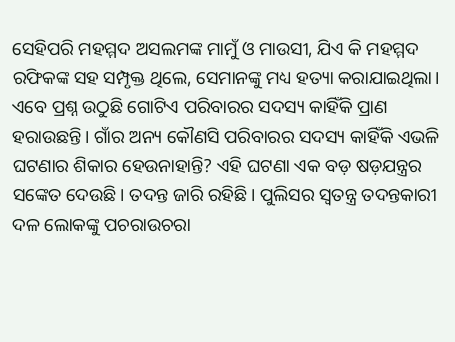ସେହିପରି ମହମ୍ମଦ ଅସଲମଙ୍କ ମାମୁଁ ଓ ମାଉସୀ, ଯିଏ କି ମହମ୍ମଦ ରଫିକଙ୍କ ସହ ସମ୍ପୃକ୍ତ ଥିଲେ, ସେମାନଙ୍କୁ ମଧ୍ୟ ହତ୍ୟା କରାଯାଇଥିଲା। ଏବେ ପ୍ରଶ୍ନ ଉଠୁଛି ଗୋଟିଏ ପରିବାରର ସଦସ୍ୟ କାହିଁକି ପ୍ରାଣ ହରାଉଛନ୍ତି। ଗାଁର ଅନ୍ୟ କୌଣସି ପରିବାରର ସଦସ୍ୟ କାହିଁକି ଏଭଳି ଘଟଣାର ଶିକାର ହେଉନାହାନ୍ତି? ଏହି ଘଟଣା ଏକ ବଡ଼ ଷଡ଼ଯନ୍ତ୍ରର ସଙ୍କେତ ଦେଉଛି। ତଦନ୍ତ ଜାରି ରହିଛି। ପୁଲିସର ସ୍ବତନ୍ତ୍ର ତଦନ୍ତକାରୀ ଦଳ ଲୋକଙ୍କୁ ପଚରାଉଚରା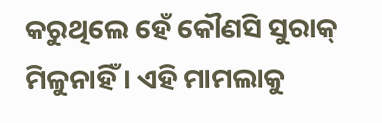କରୁଥିଲେ ହେଁ କୌଣସି ସୁରାକ୍ ମିଳୁନାହିଁ। ଏହି ମାମଲାକୁ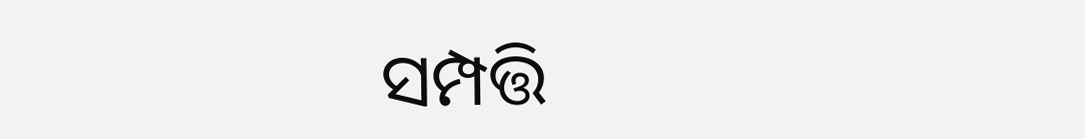ସମ୍ପତ୍ତି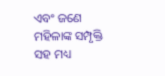ଏବଂ ଜଣେ ମହିଳାଙ୍କ ସମ୍ପୃକ୍ତି ସହ ମଧ୍ୟ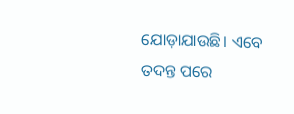ଯୋଡ଼ାଯାଉଛି। ଏବେ ତଦନ୍ତ ପରେ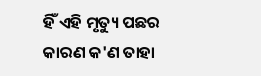ହିଁ ଏହି ମୃତ୍ୟୁ ପଛର କାରଣ କ'ଣ ତାହା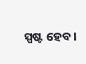ସ୍ପଷ୍ଟ ହେବ।